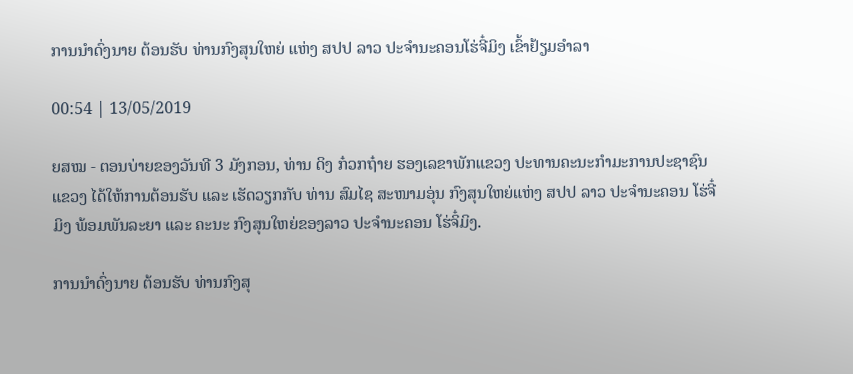ການນຳດົ່ງນາຍ ຕ້ອນຮັບ ທ່ານກົງສຸນໃຫຍ່ ແຫ່ງ ສປປ ລາວ ປະຈຳນະຄອນໂຮ່ຈີ໋ມິງ ເຂົ້າຢ້ຽມອຳລາ

00:54 | 13/05/2019

ຍສໝ - ຕອນບ່າຍຂອງວັນທີ 3 ມັງກອນ, ທ່ານ ດິງ ກ໋ວກຖ໋າຍ ຮອງເລຂາພັກແຂວງ ປະທານຄະນະກຳມະການປະຊາຊົນແຂວງ ໄດ້ໃຫ້ການຕ້ອນຮັບ ແລະ ເຮັດວຽກກັບ ທ່ານ ສົມໄຊ ສະໜາມອຸ່ນ ກົງສຸນໃຫຍ່ແຫ່ງ ສປປ ລາວ ປະຈຳນະຄອນ ໂຮ່ຈີ໋ມິງ ພ້ອມພັນລະຍາ ແລະ ຄະນະ ກົງສຸນໃຫຍ່ຂອງລາວ ປະຈຳນະຄອນ ໂຮ່ຈິ໋ມິງ.

ການນຳດົ່ງນາຍ ຕ້ອນຮັບ ທ່ານກົງສຸ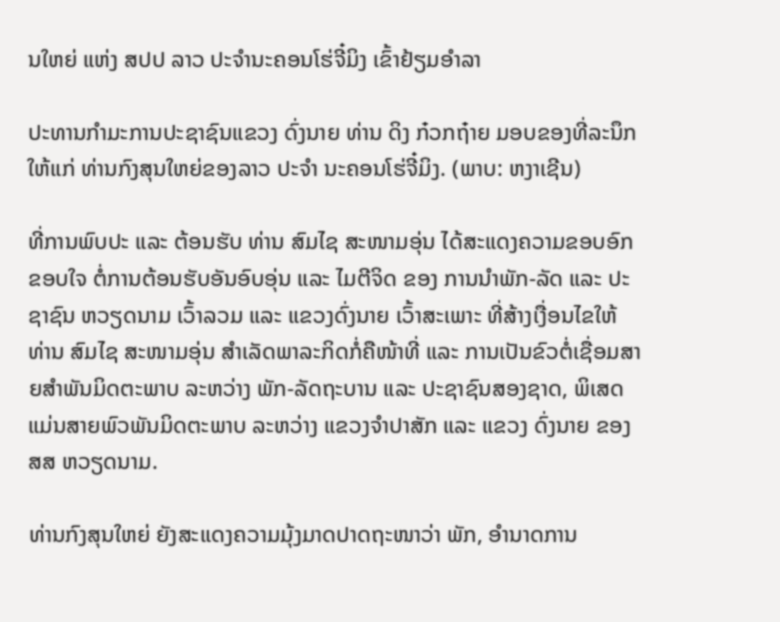ນໃຫຍ່ ແຫ່ງ ສປປ ລາວ ປະຈຳນະຄອນໂຮ່ຈີ໋ມິງ ເຂົ້າຢ້ຽມອຳລາ

ປະທານກຳມະການປະຊາຊົນແຂວງ ດົ່ງນາຍ ທ່ານ ດິງ ກ໋ວກຖ໋າຍ ມອບຂອງທີ່ລະນຶກໃຫ້ແກ່ ທ່ານກົງສຸນໃຫຍ່ຂອງລາວ ປະຈຳ ນະຄອນໂຮ່ຈີ໋ມິງ. (ພາບ: ຫງາເຊີນ)

ທີ່ການພົບປະ ແລະ ຕ້ອນຮັບ ທ່ານ ສົມໄຊ ສະໜາມອຸ່ນ ໄດ້ສະແດງຄວາມຂອບອົກຂອບໃຈ ຕໍ່ການຕ້ອນຮັບອັນອົບອຸ່ນ ແລະ ໄມຕີຈິດ ຂອງ ການນຳພັກ-ລັດ ແລະ ປະຊາຊົນ ຫວຽດນາມ ເວົ້າລວມ ແລະ ແຂວງດົ່ງນາຍ ເວົ້າສະເພາະ ທີ່ສ້າງເງື່ອນໄຂໃຫ້ ທ່ານ ສົມໄຊ ສະໜາມອຸ່ນ ສຳເລັດພາລະກິດກໍ່ຄືໜ້າທີ່ ແລະ ການເປັນຂົວຕໍ່ເຊື່ອມສາຍສຳພັນມິດຕະພາບ ລະຫວ່າງ ພັກ-ລັດຖະບານ ແລະ ປະຊາຊົນສອງຊາດ, ພິເສດແມ່ນສາຍພົວພັນມິດຕະພາບ ລະຫວ່າງ ແຂວງຈຳປາສັກ ແລະ ແຂວງ ດົ່ງນາຍ ຂອງ ສສ ຫວຽດນາມ.

ທ່ານກົງສຸນໃຫຍ່ ຍັງສະແດງຄວາມມຸ້ງມາດປາດຖະໜາວ່າ ພັກ, ອຳນາດການ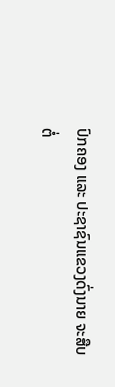ປົກຄອງ ແລະ ປະຊາຊົນແຂວງດົ່ງນາຍ ຈະສືບຕໍ່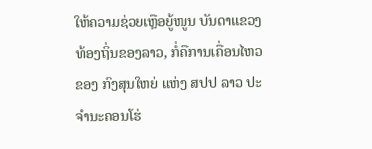ໃຫ້ຄວາມຊ່ວຍເຫຼືອຍູ້ໜູນ ບັນດາແຂວງທ້ອງຖິ່ນຂອງລາວ, ກໍ່ຄືການເຄື່ອນໄຫວຂອງ ກົງສຸນໃຫຍ່ ແຫ່ງ ສປປ ລາວ ປະຈຳນະຄອນໂຮ່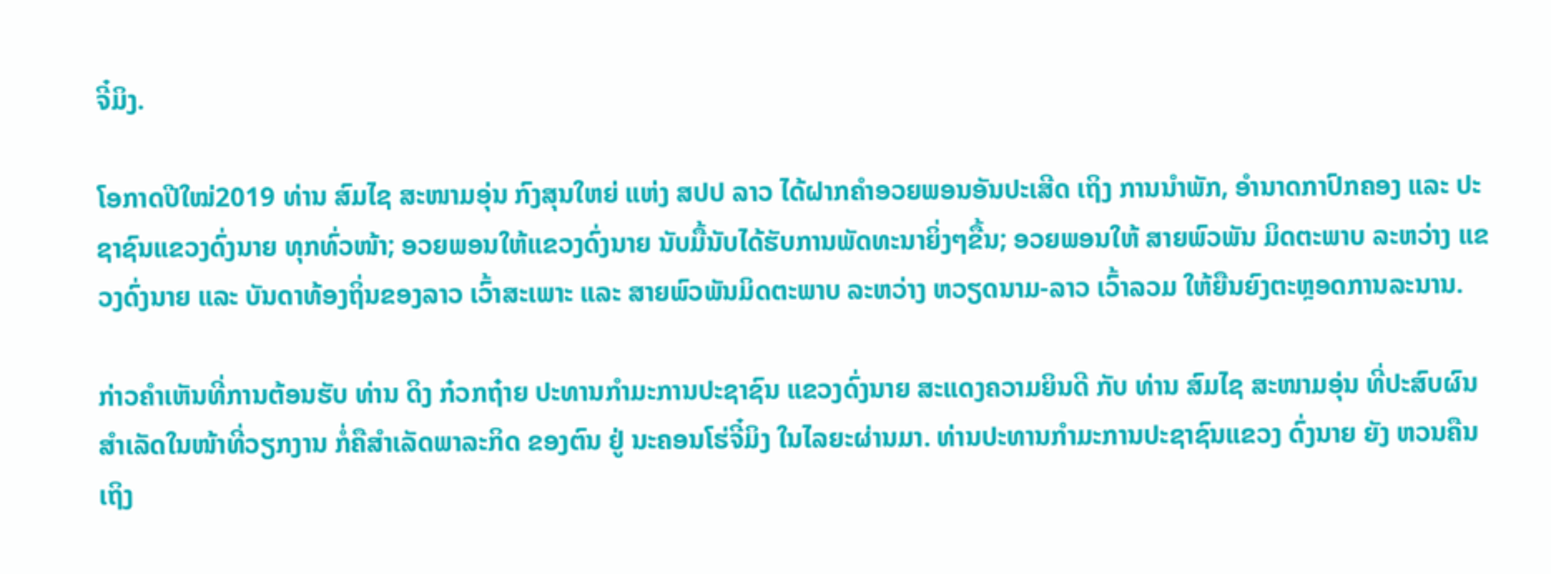ຈີ໋ມິງ.

ໂອກາດປີໃໝ່2019 ທ່ານ ສົມໄຊ ສະໜາມອຸ່ນ ກົງສຸນໃຫຍ່ ແຫ່ງ ສປປ ລາວ ໄດ້ຝາກຄຳອວຍພອນອັນປະເສີດ ເຖິງ ການນຳພັກ, ອຳນາດກາປົກຄອງ ແລະ ປະຊາຊົນແຂວງດົ່ງນາຍ ທຸກທົ່ວໜ້າ; ອວຍພອນໃຫ້ແຂວງດົ່ງນາຍ ນັບມື້ນັບໄດ້ຮັບການພັດທະນາຍິ່ງໆຂື້ນ; ອວຍພອນໃຫ້ ສາຍພົວພັນ ມິດຕະພາບ ລະຫວ່າງ ແຂວງດົ່ງນາຍ ແລະ ບັນດາທ້ອງຖິ່ນຂອງລາວ ເວົ້າສະເພາະ ແລະ ສາຍພົວພັນມິດຕະພາບ ລະຫວ່າງ ຫວຽດນາມ-ລາວ ເວົ້າລວມ ໃຫ້ຍືນຍົງຕະຫຼອດການລະນານ.

ກ່າວຄຳເຫັນທີ່ການຕ້ອນຮັບ ທ່ານ ດິງ ກ໋ວກຖ໋າຍ ປະທານກຳມະການປະຊາຊົນ ແຂວງດົ່ງນາຍ ສະແດງຄວາມຍິນດີ ກັບ ທ່ານ ສົມໄຊ ສະໜາມອຸ່ນ ທີ່ປະສົບຜົນສຳເລັດໃນໜ້າທີ່ວຽກງານ ກໍ່ຄືສຳເລັດພາລະກິດ ຂອງຕົນ ຢູ່ ນະຄອນໂຮ່ຈີ໋ມິງ ໃນໄລຍະຜ່ານມາ. ທ່ານປະທານກຳມະການປະຊາຊົນແຂວງ ດົ່ງນາຍ ຍັງ ຫວນຄືນເຖິງ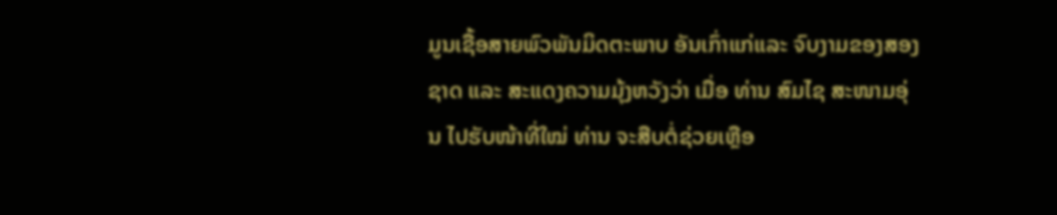ມູນເຊື້ອສາຍພົວພັນມິດຕະພາບ ອັນເກົ່າແກ່ແລະ ຈົບງາມຂອງສອງຊາດ ແລະ ສະແດງຄວາມມຸ້ງຫວັງວ່າ ເມື່ອ ທ່ານ ສົມໄຊ ສະໜາມອຸ່ນ ໄປຮັບໜ້າທີ່ໃໝ່ ທ່ານ ຈະສືບຕໍ່ຊ່ວຍເຫຼືອ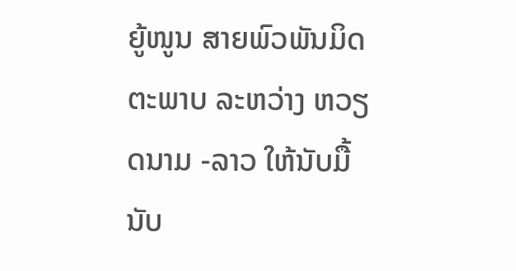ຍູ້ໜູນ ສາຍພົວພັນມິດຕະພາບ ລະຫວ່າງ ຫວຽດນາມ -ລາວ ໃຫ້ນັບມື້ນັບ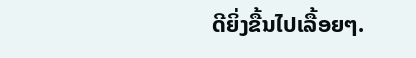ດີຍິ່ງຂື້ນໄປເລື້ອຍໆ.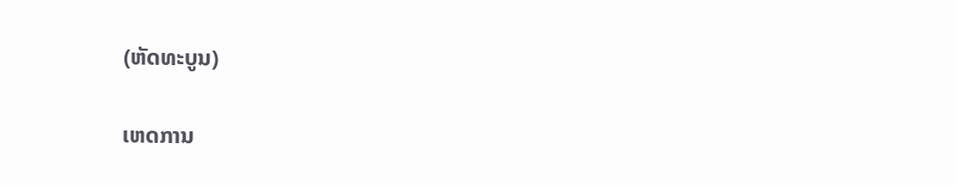(ຫັດທະບູນ)

ເຫດການ